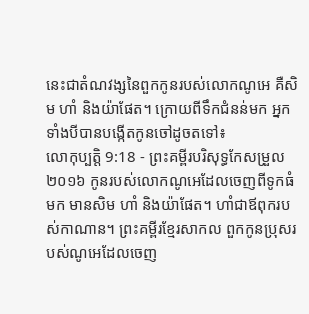នេះជាតំណវង្សនៃពួកកូនរបស់លោកណូអេ គឺសិម ហាំ និងយ៉ាផែត។ ក្រោយពីទឹកជំនន់មក អ្នកទាំងបីបានបង្កើតកូនចៅដូចតទៅ៖
លោកុប្បត្តិ 9:18 - ព្រះគម្ពីរបរិសុទ្ធកែសម្រួល ២០១៦ កូនរបស់លោកណូអេដែលចេញពីទូកធំមក មានសិម ហាំ និងយ៉ាផែត។ ហាំជាឪពុករបស់កាណាន។ ព្រះគម្ពីរខ្មែរសាកល ពួកកូនប្រុសរបស់ណូអេដែលចេញ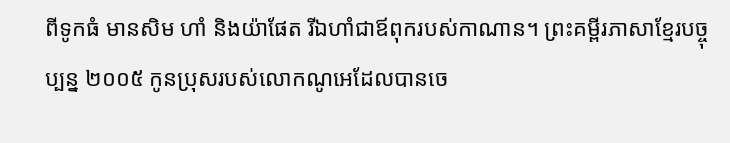ពីទូកធំ មានសិម ហាំ និងយ៉ាផែត រីឯហាំជាឪពុករបស់កាណាន។ ព្រះគម្ពីរភាសាខ្មែរបច្ចុប្បន្ន ២០០៥ កូនប្រុសរបស់លោកណូអេដែលបានចេ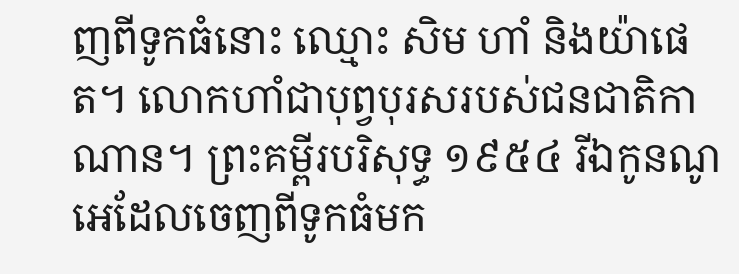ញពីទូកធំនោះ ឈ្មោះ សិម ហាំ និងយ៉ាផេត។ លោកហាំជាបុព្វបុរសរបស់ជនជាតិកាណាន។ ព្រះគម្ពីរបរិសុទ្ធ ១៩៥៤ រីឯកូនណូអេដែលចេញពីទូកធំមក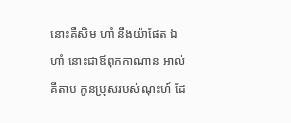នោះគឺសិម ហាំ នឹងយ៉ាផែត ឯហាំ នោះជាឪពុកកាណាន អាល់គីតាប កូនប្រុសរបស់ណុះហ៍ ដែ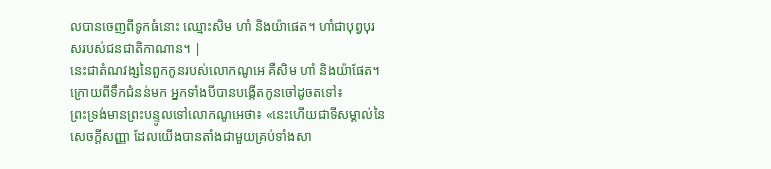លបានចេញពីទូកធំនោះ ឈ្មោះសិម ហាំ និងយ៉ាផេត។ ហាំជាបុព្វបុរសរបស់ជនជាតិកាណាន។ |
នេះជាតំណវង្សនៃពួកកូនរបស់លោកណូអេ គឺសិម ហាំ និងយ៉ាផែត។ ក្រោយពីទឹកជំនន់មក អ្នកទាំងបីបានបង្កើតកូនចៅដូចតទៅ៖
ព្រះទ្រង់មានព្រះបន្ទូលទៅលោកណូអេថា៖ «នេះហើយជាទីសម្គាល់នៃសេចក្ដីសញ្ញា ដែលយើងបានតាំងជាមួយគ្រប់ទាំងសា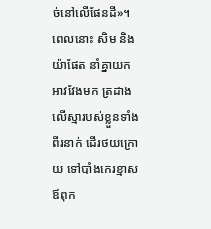ច់នៅលើផែនដី»។
ពេលនោះ សិម និងយ៉ាផែត នាំគ្នាយកអាវវែងមក ត្រដាងលើស្មារបស់ខ្លួនទាំងពីរនាក់ ដើរថយក្រោយ ទៅបាំងកេរខ្មាសឪពុក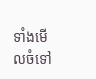ទាំងមើលចំទៅ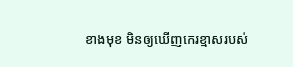ខាងមុខ មិនឲ្យឃើញកេរខ្មាសរបស់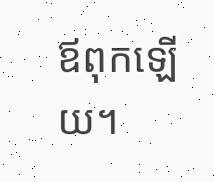ឪពុកឡើយ។